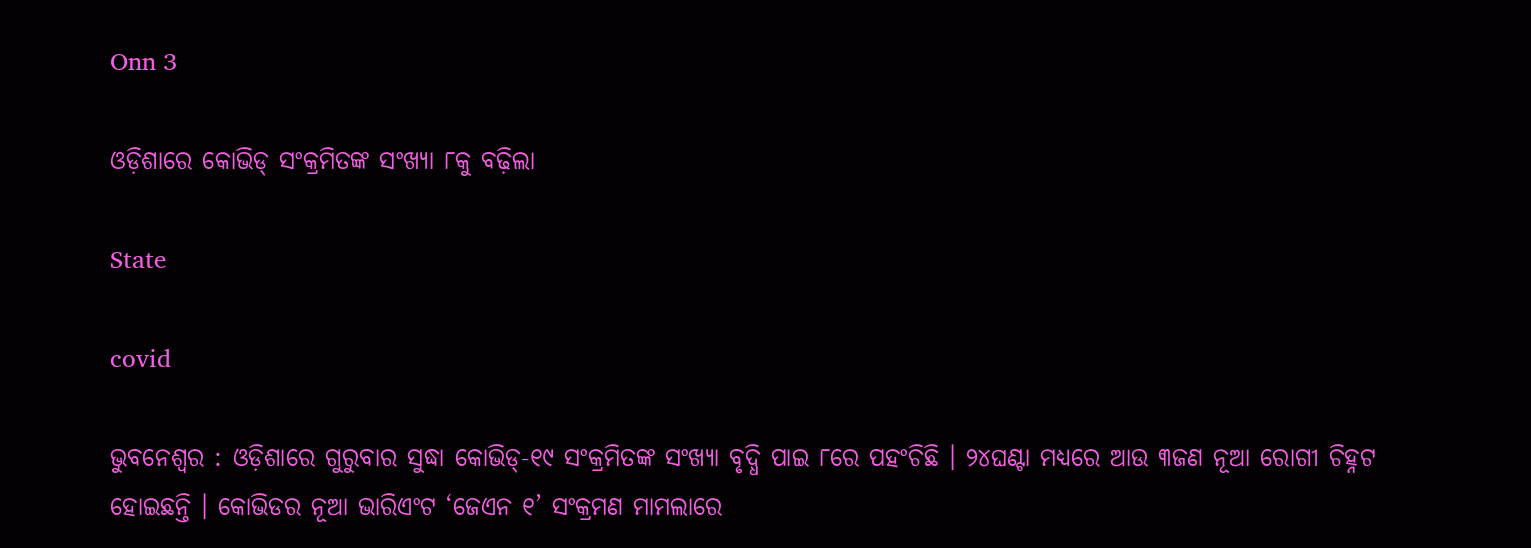Onn 3

ଓଡ଼ିଶାରେ କୋଭିଡ୍ ସଂକ୍ରମିତଙ୍କ ସଂଖ୍ୟା ୮କୁ ବଢ଼ିଲା

State

covid

ଭୁବନେଶ୍ବର : ଓଡ଼ିଶାରେ ଗୁରୁବାର ସୁଦ୍ଧା କୋଭିଡ୍‌-୧୯ ସଂକ୍ରମିତଙ୍କ ସଂଖ୍ୟା ବୃଦ୍ଧି ପାଇ ୮ରେ ପହଂଚିଛି । ୨୪ଘଣ୍ଟା ମଧ୍ୟରେ ଆଉ ୩ଜଣ ନୂଆ ରୋଗୀ ଚିହ୍ନଟ ହୋଇଛନ୍ତି । କୋଭିଡର ନୂଆ ଭାରିଏଂଟ ‘ଜେଏନ ୧’ ସଂକ୍ରମଣ ମାମଲାରେ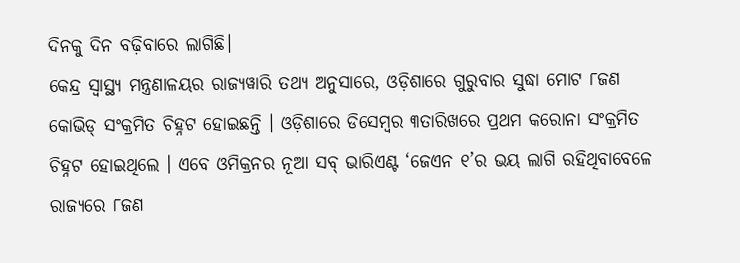ଦିନକୁ ଦିନ ବଢ଼ିବାରେ ଲାଗିଛି।
କେନ୍ଦ୍ର ସ୍ୱାସ୍ଥ୍ୟ ମନ୍ତ୍ରଣାଳୟର ରାଜ୍ୟୱାରି ତଥ୍ୟ ଅନୁସାରେ, ଓଡ଼ିଶାରେ ଗୁରୁବାର ସୁଦ୍ଧା ମୋଟ ୮ଜଣ କୋଭିଡ୍ ସଂକ୍ରମିତ ଚିହ୍ନଟ ହୋଇଛନ୍ତି । ଓଡ଼ିଶାରେ ଡିସେମ୍ବର ୩ତାରିଖରେ ପ୍ରଥମ କରୋନା ସଂକ୍ରମିତ ଚିହ୍ନଟ ହୋଇଥିଲେ । ଏବେ ଓମିକ୍ରନର ନୂଆ ସବ୍ ଭାରିଏଣ୍ଟ ‘ଜେଏନ ୧’ର ଭୟ ଲାଗି ରହିଥିବାବେଳେ ରାଜ୍ୟରେ ୮ଜଣ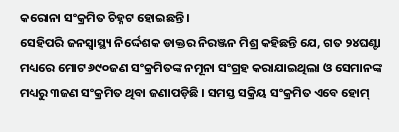କରୋନା ସଂକ୍ରମିତ ଚିହ୍ନଟ ହୋଇଛନ୍ତି ।
ସେହିପରି ଜନସ୍ୱାସ୍ଥ୍ୟ ନିର୍ଦ୍ଦେଶକ ଡାକ୍ତର ନିରଞ୍ଜନ ମିଶ୍ର କହିଛନ୍ତି ଯେ, ଗତ ୨୪ଘଣ୍ଟା ମଧ୍ୟରେ ମୋଟ ୬୯୦ଜଣ ସଂକ୍ରମିତଙ୍କ ନମୂନା ସଂଗ୍ରହ କରାଯାଇଥିଲା ଓ ସେମାନଙ୍କ ମଧ୍ୟରୁ ୩ଜଣ ସଂକ୍ରମିତ ଥିବା ଜଣାପଡ଼ିଛି । ସମସ୍ତ ସକ୍ରିୟ ସଂକ୍ରମିତ ଏବେ ହୋମ୍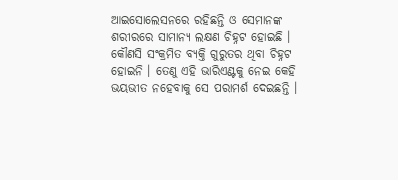ଆଇସୋଲେସନରେ ରହିଛନ୍ତି ଓ ସେମାନଙ୍କ ଶରୀରରେ ସାମାନ୍ୟ ଲକ୍ଷଣ ଚିହ୍ନଟ ହୋଇଛି । କୌଣସି ସଂକ୍ରମିତ ବ୍ୟକ୍ତି ଗୁରୁତର ଥିବା ଚିହ୍ନଟ ହୋଇନି । ତେଣୁ ଏହି ଭାରିଏଣ୍ଟକୁ ନେଇ କେହି ଭୟଭୀତ ନହେବାକୁ ସେ ପରାମର୍ଶ ଦେଇଛନ୍ତି ।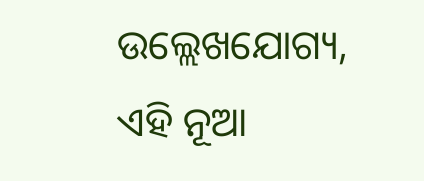ଉଲ୍ଲେଖଯୋଗ୍ୟ, ଏହି ନୂଆ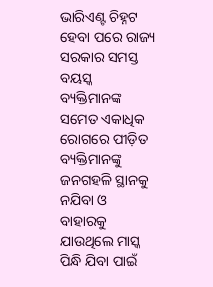ଭାରିଏଣ୍ଟ ଚିହ୍ନଟ ହେବା ପରେ ରାଜ୍ୟ ସରକାର ସମସ୍ତ ବୟସ୍କ ବ୍ୟକ୍ତିମାନଙ୍କ ସମେତ ଏକାଧିକ ରୋଗରେ ପୀଡ଼ିତ ବ୍ୟକ୍ତିମାନଙ୍କୁ ଜନଗହଳି ସ୍ଥାନକୁ ନଯିବା ଓ ବାହାରକୁ ଯାଉଥିଲେ ମାସ୍କ ପିନ୍ଧି ଯିବା ପାଇଁ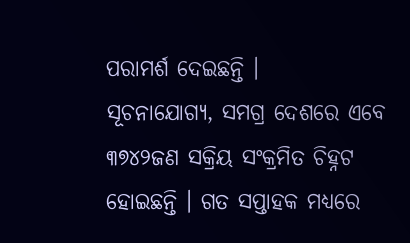ପରାମର୍ଶ ଦେଇଛନ୍ତି ।
ସୂଚନାଯୋଗ୍ୟ, ସମଗ୍ର ଦେଶରେ ଏବେ ୩୭୪୨ଜଣ ସକ୍ରିୟ ସଂକ୍ରମିତ ଚିହ୍ନଟ ହୋଇଛନ୍ତି । ଗତ ସପ୍ତାହକ ମଧ୍ୟରେ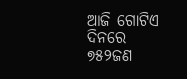ଆଜି ଗୋଟିଏ ଦିନରେ ୭୫୨ଜଣ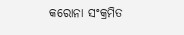କରୋନା ସଂକ୍ରମିତ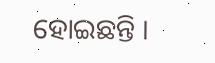ହୋଇଛନ୍ତି ।